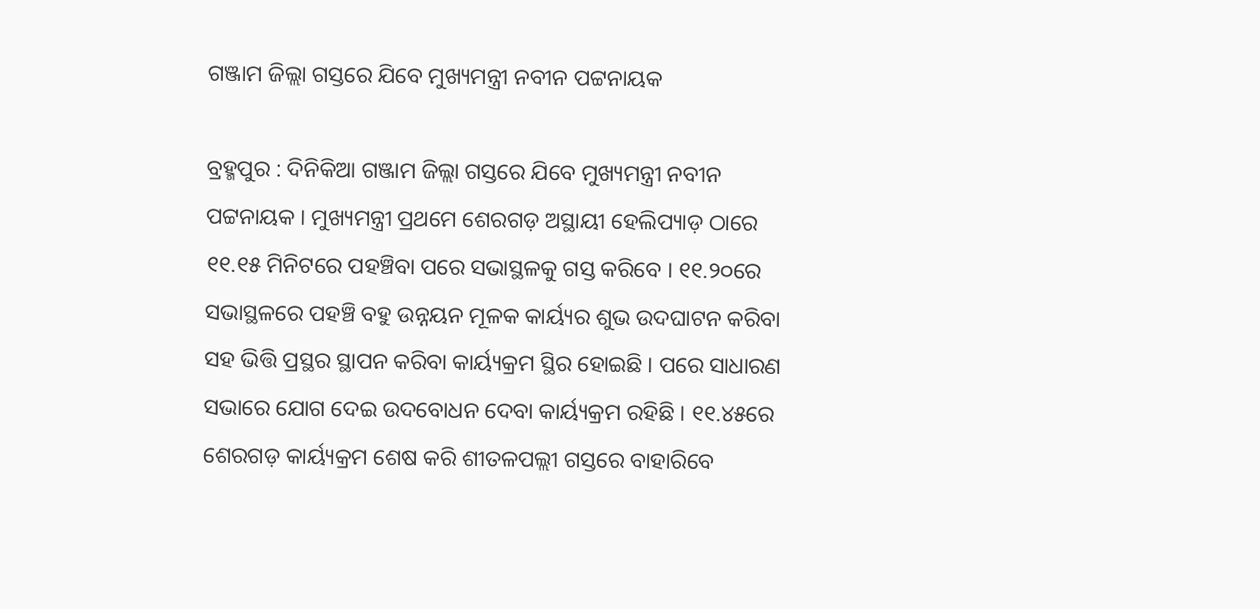ଗଞ୍ଜାମ ଜିଲ୍ଲା ଗସ୍ତରେ ଯିବେ ମୁଖ୍ୟମନ୍ତ୍ରୀ ନବୀନ ପଟ୍ଟନାୟକ

ବ୍ରହ୍ମପୁର : ଦିନିକିଆ ଗଞ୍ଜାମ ଜିଲ୍ଲା ଗସ୍ତରେ ଯିବେ ମୁଖ୍ୟମନ୍ତ୍ରୀ ନବୀନ ପଟ୍ଟନାୟକ । ମୁଖ୍ୟମନ୍ତ୍ରୀ ପ୍ରଥମେ ଶେରଗଡ଼ ଅସ୍ଥାୟୀ ହେଲିପ୍ୟାଡ଼ ଠାରେ ୧୧.୧୫ ମିନିଟରେ ପହଞ୍ଚିବା ପରେ ସଭାସ୍ଥଳକୁ ଗସ୍ତ କରିବେ । ୧୧.୨୦ରେ ସଭାସ୍ଥଳରେ ପହଞ୍ଚି ବହୁ ଉନ୍ନୟନ ମୂଳକ କାର୍ୟ୍ୟର ଶୁଭ ଉଦଘାଟନ କରିବା ସହ ଭିତ୍ତି ପ୍ରସ୍ଥର ସ୍ଥାପନ କରିବା କାର୍ୟ୍ୟକ୍ରମ ସ୍ଥିର ହୋଇଛି । ପରେ ସାଧାରଣ ସଭାରେ ଯୋଗ ଦେଇ ଉଦବୋଧନ ଦେବା କାର୍ୟ୍ୟକ୍ରମ ରହିଛି । ୧୧.୪୫ରେ ଶେରଗଡ଼ କାର୍ୟ୍ୟକ୍ରମ ଶେଷ କରି ଶୀତଳପଲ୍ଲୀ ଗସ୍ତରେ ବାହାରିବେ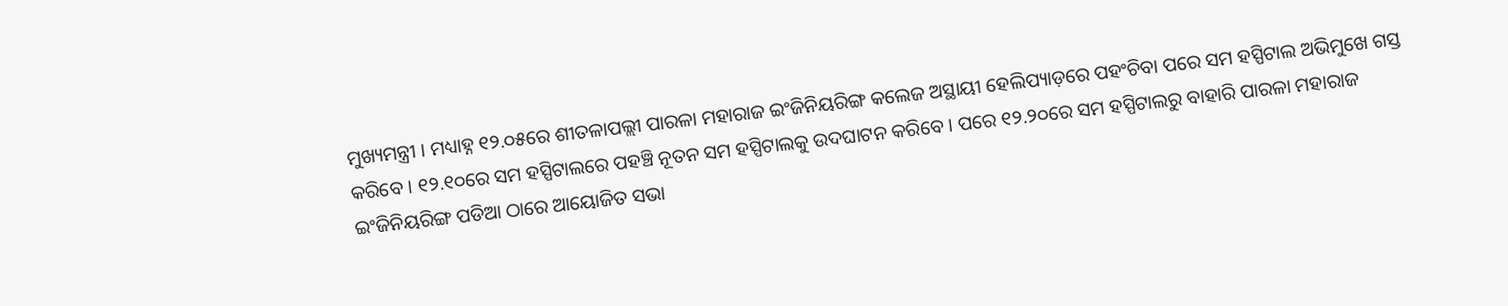ମୁଖ୍ୟମନ୍ତ୍ରୀ । ମଧ୍ୟାହ୍ନ ୧୨.୦୫ରେ ଶୀତଳାପଲ୍ଲୀ ପାରଳା ମହାରାଜ ଇଂଜିନିୟରିଙ୍ଗ କଲେଜ ଅସ୍ଥାୟୀ ହେଲିପ୍ୟାଡ଼ରେ ପହଂଚିବା ପରେ ସମ ହସ୍ପିଟାଲ ଅଭିମୁଖେ ଗସ୍ତ କରିବେ । ୧୨.୧୦ରେ ସମ ହସ୍ପିଟାଲରେ ପହଞ୍ଚି ନୂତନ ସମ ହସ୍ପିଟାଲକୁ ଉଦଘାଟନ କରିବେ । ପରେ ୧୨.୨୦ରେ ସମ ହସ୍ପିଟାଲରୁ ବାହାରି ପାରଳା ମହାରାଜ ଇଂଜିନିୟରିଙ୍ଗ ପଡିଆ ଠାରେ ଆୟୋଜିତ ସଭା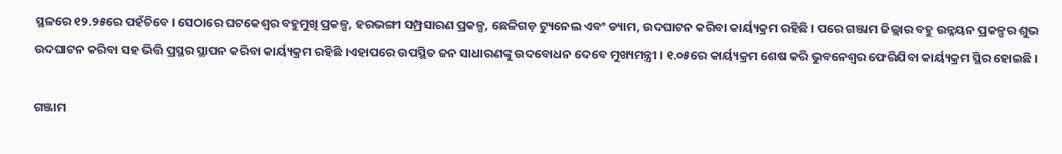ସ୍ଥଳରେ ୧୨.୨୫ରେ ପହଁଚିବେ । ସେଠାରେ ଘଟକେଶ୍ୱର ବହୁମୁଖି ପ୍ରକଳ୍ପ, ହରଭଙ୍ଗୀ ସମ୍ପ୍ରସାରଣ ପ୍ରକଳ୍ପ, ଛେଳିଗଡ଼ ଟ୍ୟୁନେଲ ଏବଂ ଡ୍ୟାମ, ଉଦଘାଟନ କରିବା କାର୍ୟ୍ୟକ୍ରମ ରହିଛି । ପରେ ଗଞ୍ଜାମ ଜିଲ୍ଲାର ବହୁ ଉନ୍ନୟନ ପ୍ରକଳ୍ପର ଶୁଭ ଉଦଘାଟନ କରିବା ସହ ଭିତ୍ତି ପ୍ରସ୍ଥର ସ୍ଥାପନ କରିବା କାର୍ୟ୍ୟକ୍ରମ ରହିଛି ।ଏହାପରେ ଉପସ୍ଥିତ ଜନ ସାଧାରଣଙ୍କୁ ଉଦବୋଧନ ଦେବେ ମୁଖ୍ୟମନ୍ତ୍ରୀ । ୧.୦୫ରେ କାର୍ୟ୍ୟକ୍ରମ ଶେଷ କରି ଭୁବନେଶ୍ୱର ଫେରିଯିବା କାର୍ୟ୍ୟକ୍ରମ ସ୍ଥିର ହୋଇଛି ।

ଗଞ୍ଜାମ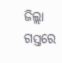ଜିଲ୍ଲା ଗସ୍ତରେ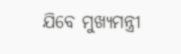ଯିବେ ମୁଖ୍ୟମନ୍ତ୍ରୀ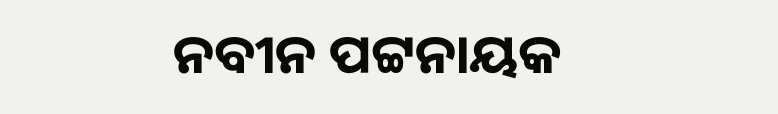ନବୀନ ପଟ୍ଟନାୟକ